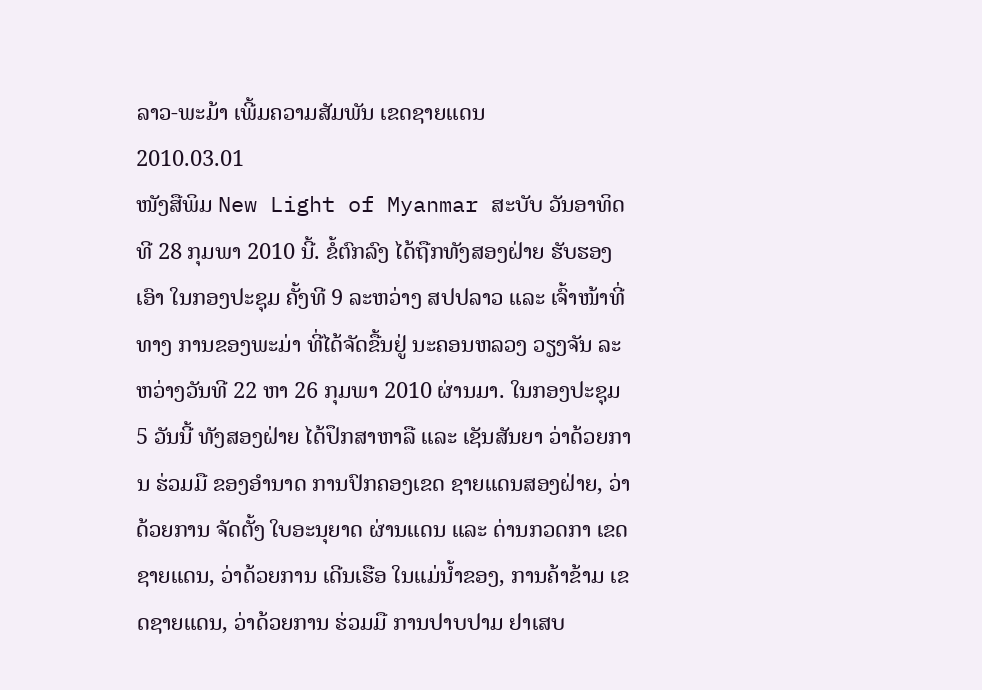ລາວ-ພະມ້າ ເພີ້ມຄວາມສັມພັນ ເຂດຊາຍແດນ
2010.03.01
ໜັງສືພິມ New Light of Myanmar ສະບັບ ວັນອາທິດທີ 28 ກຸມພາ 2010 ນີ້. ຂໍ້ຕົກລົງ ໄດ້ຖືກທັງສອງຝ່າຍ ຮັບຮອງເອົາ ໃນກອງປະຊຸມ ຄັ້ງທີ 9 ລະຫວ່າງ ສປປລາວ ແລະ ເຈົ້າໜ້າທີ່ທາງ ການຂອງພະມ່າ ທີ່ໄດ້ຈັດຂື້ນຢູ່ ນະຄອນຫລວງ ວຽງຈັນ ລະຫວ່າງວັນທີ 22 ຫາ 26 ກຸມພາ 2010 ຜ່ານມາ. ໃນກອງປະຊຸມ 5 ວັນນີ້ ທັງສອງຝ່າຍ ໄດ້ປຶກສາຫາລື ແລະ ເຊັນສັນຍາ ວ່າດ້ວຍການ ຮ່ວມມື ຂອງອຳນາດ ການປົກຄອງເຂດ ຊາຍແດນສອງຝ່າຍ, ວ່າດ້ວຍການ ຈັດຕັ້ງ ໃບອະນຸຍາດ ຜ່ານແດນ ແລະ ດ່ານກວດກາ ເຂດຊາຍແດນ, ວ່າດ້ວຍການ ເດີນເຮືອ ໃນແມ່ນ້ຳຂອງ, ການຄ້າຂ້າມ ເຂດຊາຍແດນ, ວ່າດ້ວຍການ ຮ່ວມມື ການປາບປາມ ຢາເສບ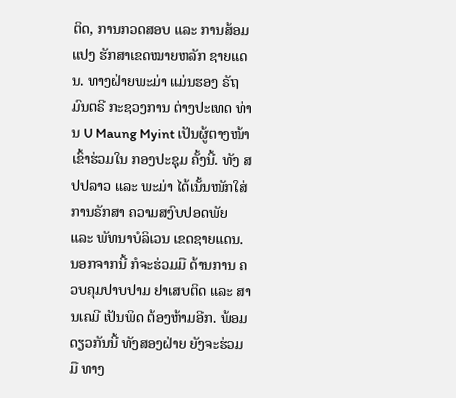ຕິດ, ການກວດສອບ ແລະ ການສ້ອມແປງ ຮັກສາເຂດໝາຍຫລັກ ຊາຍແດນ. ທາງຝ່າຍພະມ່າ ແມ່ນຮອງ ຣັຖມົນຕຣີ ກະຊວງການ ຕ່າງປະເທດ ທ່ານ U Maung Myint ເປັນຜູ້ຕາງໜ້າ ເຂົ້າຮ່ວມໃນ ກອງປະຊຸມ ຄັ້ງນີ້. ທັງ ສປປລາວ ແລະ ພະມ່າ ໄດ້ເນັ້ນໜັກໃສ່ ການຣັກສາ ຄວາມສງົບປອດພັຍ ແລະ ພັທນາບໍລິເວນ ເຂດຊາຍແດນ.
ນອກຈາກນີ້ ກໍຈະຮ່ວມມື ດ້ານການ ຄວບຄຸມປາບປາມ ຢາເສບຕິດ ແລະ ສານເຄມີ ເປັນພິດ ຕ້ອງຫ້າມອີກ. ພ້ອມດຽວກັນນີ້ ທັງສອງຝ່າຍ ຍັງຈະຮ່ວມມື ທາງ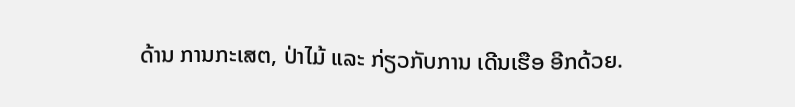ດ້ານ ການກະເສຕ, ປ່າໄມ້ ແລະ ກ່ຽວກັບການ ເດີນເຮືອ ອີກດ້ວຍ.